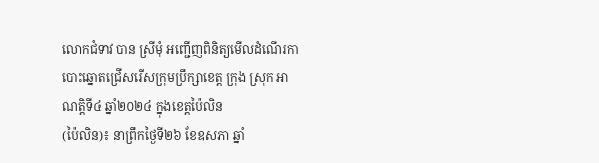លោកជំទាវ បាន ស្រីមុំ អញ្ជើញពិនិត្យមើលដំណើរកាបោះឆ្នោតជ្រើសរើសក្រុមប្រឹក្សាខេត្ត ក្រុង ស្រុក អាណត្តិទី៤ ឆ្នាំ២០២៤ ក្នុងខេត្តប៉ៃលិន
(ប៉ៃលិន)៖ នាព្រឹកថ្ងៃទី២៦ ខែឧសភា ឆ្នាំ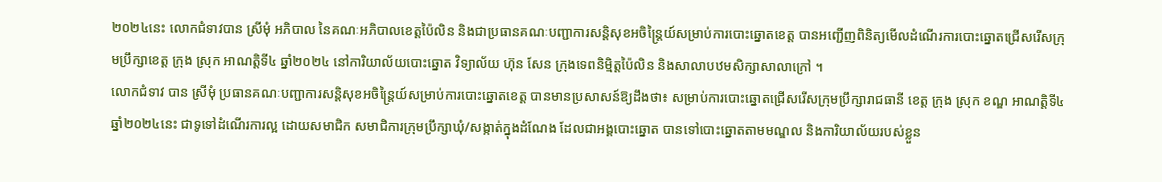២០២៤នេះ លោកជំទាវបាន ស្រីមុំ អភិបាល នៃគណៈអភិបាលខេត្តប៉ៃលិន និងជាប្រធានគណៈបញ្ជាការសន្តិសុខអចិន្ត្រៃយ៍សម្រាប់ការបោះឆ្នោតខេត្ត បានអញ្ជើញពិនិត្យមើលដំណើរការបោះឆ្នោតជ្រើសរើសក្រុមប្រឹក្សាខេត្ត ក្រុង ស្រុក អាណត្តិទី៤ ឆ្នាំ២០២៤ នៅការិយាល័យបោះឆ្នោត វិទ្យាល័យ ហ៊ុន សែន ក្រុងទេពនិម្មិត្តប៉ៃលិន និងសាលាបឋមសិក្សាសាលាក្រៅ ។
លោកជំទាវ បាន ស្រីមុំ ប្រធានគណៈបញ្ជាការសន្តិសុខអចិន្ត្រៃយ៍សម្រាប់ការបោះឆ្នោតខេត្ត បានមានប្រសាសន៍ឱ្យដឹងថា៖ សម្រាប់ការបោះឆ្នោតជ្រើសរើសក្រុមប្រឹក្សារាជធានី ខេត្ត ក្រុង ស្រុក ខណ្ឌ អាណត្តិទី៤ ឆ្នាំ២០២៤នេះ ជាទូទៅដំណើរការល្អ ដោយសមាជិក សមាជិការក្រុមប្រឹក្សាឃុំ/សង្កាត់ក្នុងដំណែង ដែលជាអង្គបោះឆ្នោត បានទៅបោះឆ្នោតតាមមណ្ឌល និងការិយាល័យរបស់ខ្លួន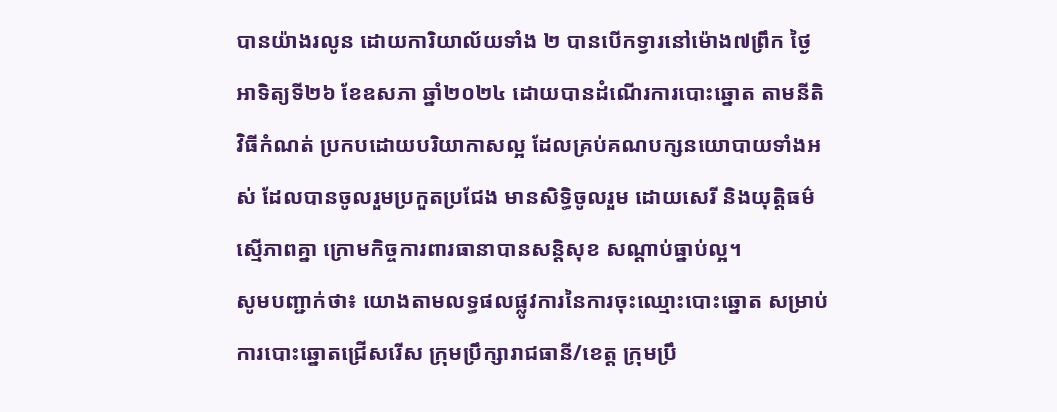បានយ៉ាងរលូន ដោយការិយាល័យទាំង ២ បានបើកទ្វារនៅម៉ោង៧ព្រឹក ថ្ងៃអាទិត្យទី២៦ ខែឧសភា ឆ្នាំ២០២៤ ដោយបានដំណើរការបោះឆ្នោត តាមនីតិវិធីកំណត់ ប្រកបដោយបរិយាកាសល្អ ដែលគ្រប់គណបក្សនយោបាយទាំងអស់ ដែលបានចូលរួមប្រកួតប្រជែង មានសិទ្ធិចូលរួម ដោយសេរី និងយុត្តិធម៌ ស្មើភាពគ្នា ក្រោមកិច្ចការពារធានាបានសន្តិសុខ សណ្ដាប់ធ្នាប់ល្អ។
សូមបញ្ជាក់ថា៖ យោងតាមលទ្ធផលផ្លូវការនៃការចុះឈ្មោះបោះឆ្នោត សម្រាប់ការបោះឆ្នោតជ្រើសរើស ក្រុមប្រឹក្សារាជធានី/ខេត្ត ក្រុមប្រឹ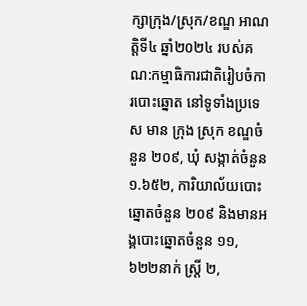ក្សាក្រុង/ស្រុក/ខណ្ឌ អាណត្តិទី៤ ឆ្នាំ២០២៤ របស់គណ:កម្មាធិការជាតិរៀបចំការបោះឆ្នោត នៅទូទាំងប្រទេស មាន ក្រុង ស្រុក ខណ្ឌចំនួន ២០៩, ឃុំ សង្កាត់ចំនួន ១.៦៥២, ការិយាល័យបោះឆ្នោតចំនួន ២០៩ និងមានអង្គបោះឆ្នោតចំនួន ១១,៦២២នាក់ ស្ត្រី ២,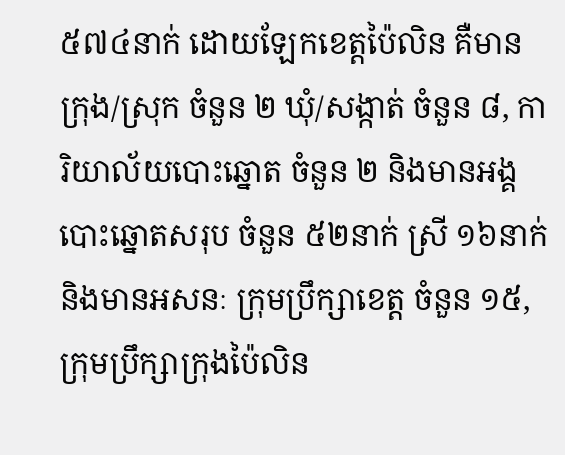៥៧៤នាក់ ដោយឡែកខេត្តប៉ៃលិន គឺមានក្រុង/ស្រុក ចំនួន ២ ឃុំ/សង្កាត់ ចំនួន ៨, ការិយាល័យបោះឆ្នោត ចំនួន ២ និងមានអង្គបោះឆ្នោតសរុប ចំនួន ៥២នាក់ ស្រី ១៦នាក់ និងមានអសនៈ ក្រុមប្រឹក្សាខេត្ត ចំនួន ១៥, ក្រុមប្រឹក្សាក្រុងប៉ៃលិន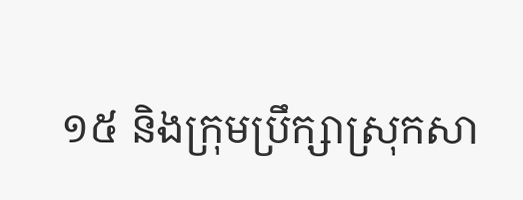១៥ និងក្រុមប្រឹក្សាស្រុកសា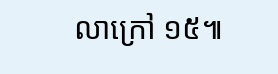លាក្រៅ ១៥៕